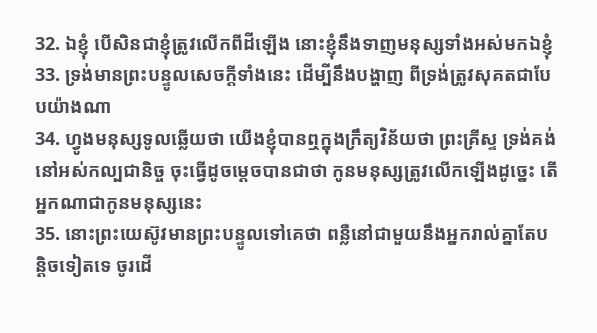32. ឯខ្ញុំ បើសិនជាខ្ញុំត្រូវលើកពីដីឡើង នោះខ្ញុំនឹងទាញមនុស្សទាំងអស់មកឯខ្ញុំ
33. ទ្រង់មានព្រះបន្ទូលសេចក្តីទាំងនេះ ដើម្បីនឹងបង្ហាញ ពីទ្រង់ត្រូវសុគតជាបែបយ៉ាងណា
34. ហ្វូងមនុស្សទូលឆ្លើយថា យើងខ្ញុំបានឮក្នុងក្រឹត្យវិន័យថា ព្រះគ្រីស្ទ ទ្រង់គង់នៅអស់កល្បជានិច្ច ចុះធ្វើដូចម្តេចបានជាថា កូនមនុស្សត្រូវលើកឡើងដូច្នេះ តើអ្នកណាជាកូនមនុស្សនេះ
35. នោះព្រះយេស៊ូវមានព្រះបន្ទូលទៅគេថា ពន្លឺនៅជាមួយនឹងអ្នករាល់គ្នាតែបន្តិចទៀតទេ ចូរដើ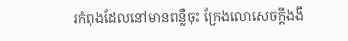រកំពុងដែលនៅមានពន្លឺចុះ ក្រែងលោសេចក្តីងងឹ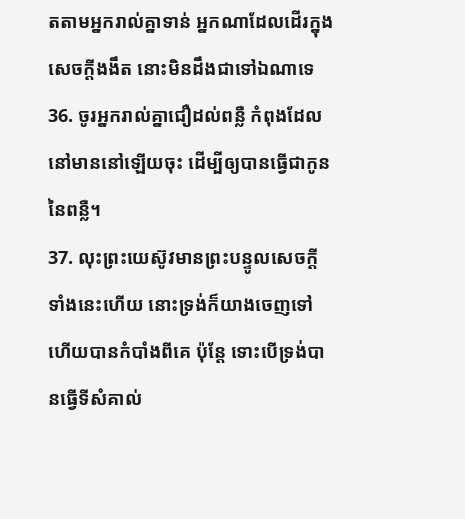តតាមអ្នករាល់គ្នាទាន់ អ្នកណាដែលដើរក្នុងសេចក្តីងងឹត នោះមិនដឹងជាទៅឯណាទេ
36. ចូរអ្នករាល់គ្នាជឿដល់ពន្លឺ កំពុងដែលនៅមាននៅឡើយចុះ ដើម្បីឲ្យបានធ្វើជាកូននៃពន្លឺ។
37. លុះព្រះយេស៊ូវមានព្រះបន្ទូលសេចក្តីទាំងនេះហើយ នោះទ្រង់ក៏យាងចេញទៅ ហើយបានកំបាំងពីគេ ប៉ុន្តែ ទោះបើទ្រង់បានធ្វើទីសំគាល់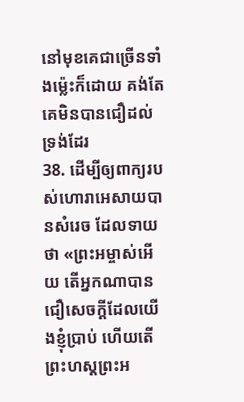នៅមុខគេជាច្រើនទាំងម៉្លេះក៏ដោយ គង់តែគេមិនបានជឿដល់ទ្រង់ដែរ
38. ដើម្បីឲ្យពាក្យរបស់ហោរាអេសាយបានសំរេច ដែលទាយថា «ព្រះអម្ចាស់អើយ តើអ្នកណាបានជឿសេចក្តីដែលយើងខ្ញុំប្រាប់ ហើយតើព្រះហស្តព្រះអ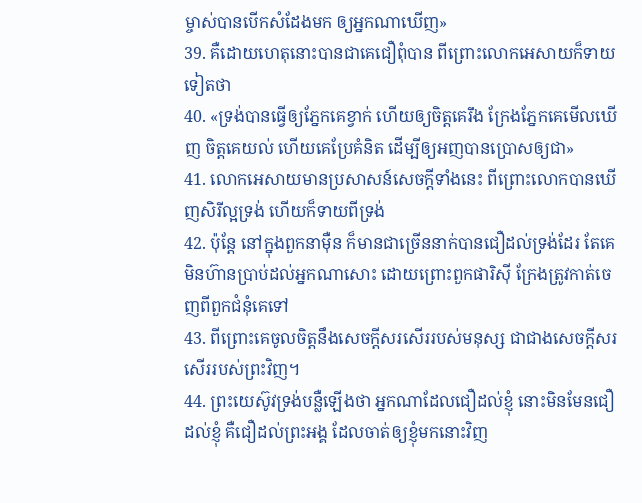ម្ចាស់បានបើកសំដែងមក ឲ្យអ្នកណាឃើញ»
39. គឺដោយហេតុនោះបានជាគេជឿពុំបាន ពីព្រោះលោកអេសាយក៏ទាយទៀតថា
40. «ទ្រង់បានធ្វើឲ្យភ្នែកគេខ្វាក់ ហើយឲ្យចិត្តគេរឹង ក្រែងភ្នែកគេមើលឃើញ ចិត្តគេយល់ ហើយគេប្រែគំនិត ដើម្បីឲ្យអញបានប្រោសឲ្យជា»
41. លោកអេសាយមានប្រសាសន៍សេចក្តីទាំងនេះ ពីព្រោះលោកបានឃើញសិរីល្អទ្រង់ ហើយក៏ទាយពីទ្រង់
42. ប៉ុន្តែ នៅក្នុងពួកនាម៉ឺន ក៏មានជាច្រើននាក់បានជឿដល់ទ្រង់ដែរ តែគេមិនហ៊ានប្រាប់ដល់អ្នកណាសោះ ដោយព្រោះពួកផារិស៊ី ក្រែងត្រូវកាត់ចេញពីពួកជំនុំគេទៅ
43. ពីព្រោះគេចូលចិត្តនឹងសេចក្តីសរសើររបស់មនុស្ស ជាជាងសេចក្តីសរសើររបស់ព្រះវិញ។
44. ព្រះយេស៊ូវទ្រង់បន្លឺឡើងថា អ្នកណាដែលជឿដល់ខ្ញុំ នោះមិនមែនជឿដល់ខ្ញុំ គឺជឿដល់ព្រះអង្គ ដែលចាត់ឲ្យខ្ញុំមកនោះវិញ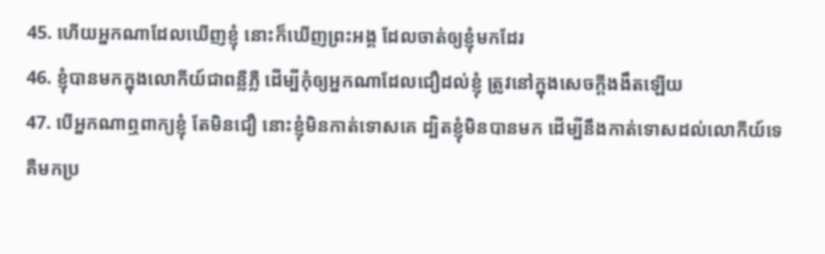45. ហើយអ្នកណាដែលឃើញខ្ញុំ នោះក៏ឃើញព្រះអង្គ ដែលចាត់ឲ្យខ្ញុំមកដែរ
46. ខ្ញុំបានមកក្នុងលោកីយ៍ជាពន្លឺភ្លឺ ដើម្បីកុំឲ្យអ្នកណាដែលជឿដល់ខ្ញុំ ត្រូវនៅក្នុងសេចក្តីងងឹតឡើយ
47. បើអ្នកណាឮពាក្យខ្ញុំ តែមិនជឿ នោះខ្ញុំមិនកាត់ទោសគេ ដ្បិតខ្ញុំមិនបានមក ដើម្បីនឹងកាត់ទោសដល់លោកីយ៍ទេ គឺមកប្រ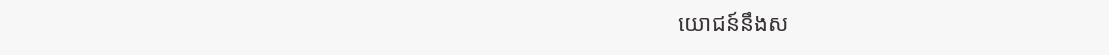យោជន៍នឹងស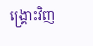ង្គ្រោះវិញ